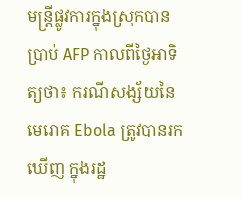មន្រ្តីផ្លូវការក្នុងស្រុកបានប្រាប់ AFP កាលពីថ្ងៃអាទិត្យថា៖ ករណីសង្ស័យនៃមេរោគ Ebola ត្រូវបានរកឃើញ ក្នុងរដ្ឋ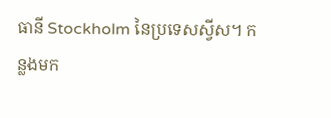ធានី Stockholm នៃប្រទេសស្វីស។ កន្លងមក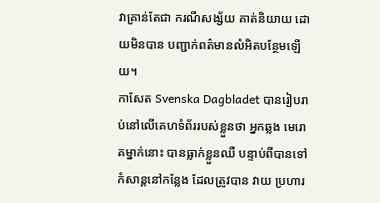វាគ្រាន់តែជា ករណីសង្ស័យ គាត់និយាយ ដោយមិនបាន បញ្ជាក់ពត៌មានលំអិតបន្ថែមឡើយ។
កាសែត Svenska Dagbladet បានរៀបរាប់នៅលើគេហទំព័ររបស់ខ្លួនថា អ្នកឆ្លង មេរោគម្នាក់នោះ បានធ្លាក់ខ្លួនឈឺ បន្ទាប់ពីបានទៅកំសាន្តនៅកន្លែង ដែលត្រូវបាន វាយ ប្រហារ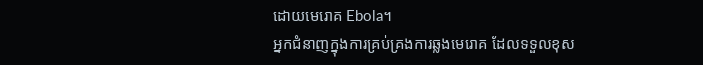ដោយមេរោគ Ebola។
អ្នកជំនាញក្នុងការគ្រប់គ្រងការឆ្លងមេរោគ ដែលទទួលខុស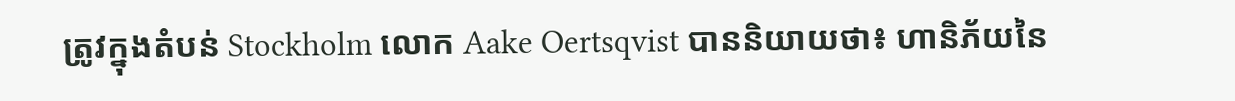ត្រូវក្នុងតំបន់ Stockholm លោក Aake Oertsqvist បាននិយាយថា៖ ហានិភ័យនៃ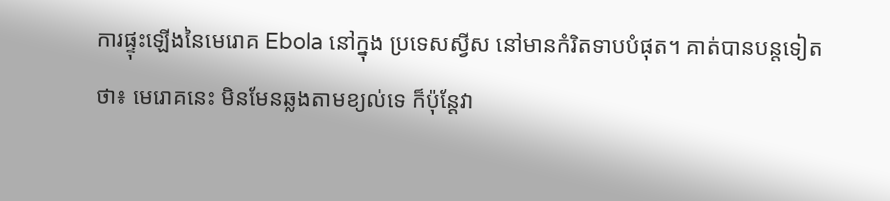ការផ្ទុះឡើងនៃមេរោគ Ebola នៅក្នុង ប្រទេសស្វីស នៅមានកំរិតទាបបំផុត។ គាត់បានបន្តទៀតថា៖ មេរោគនេះ មិនមែនឆ្លងតាមខ្យល់ទេ ក៏ប៉ុន្តែវា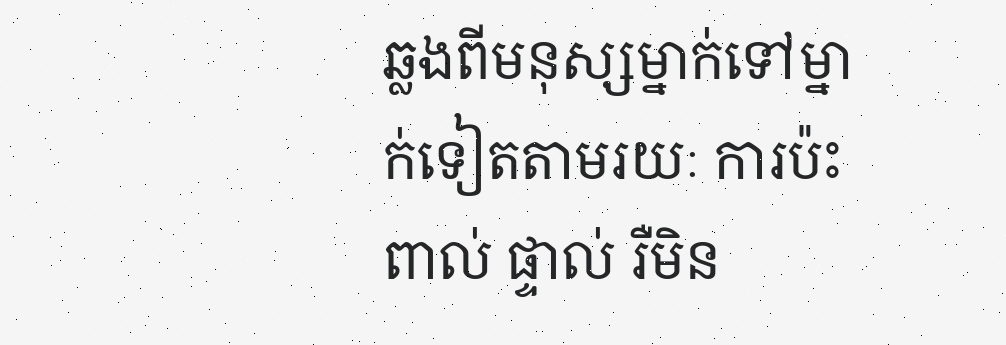ឆ្លងពីមនុស្សម្នាក់ទៅម្នាក់ទៀតតាមរយៈ ការប៉ះពាល់ ផ្ទាល់ រឺមិន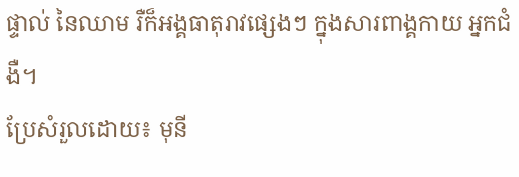ផ្ទាល់ នៃឈាម រឺក៏អង្គធាតុរាវផ្សេងៗ ក្នុងសារពាង្គកាយ អ្នកជំងឺ។
ប្រែសំរួលដោយ៖ មុនី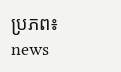ប្រភព៖ news